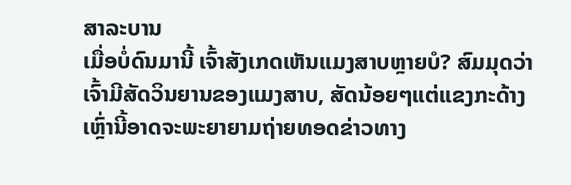ສາລະບານ
ເມື່ອບໍ່ດົນມານີ້ ເຈົ້າສັງເກດເຫັນແມງສາບຫຼາຍບໍ? ສົມມຸດວ່າເຈົ້າມີສັດວິນຍານຂອງແມງສາບ, ສັດນ້ອຍໆແຕ່ແຂງກະດ້າງເຫຼົ່ານີ້ອາດຈະພະຍາຍາມຖ່າຍທອດຂ່າວທາງ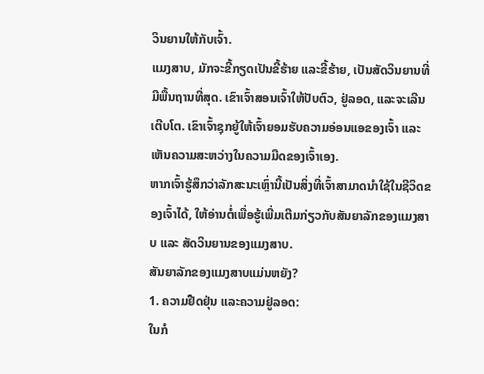ວິນຍານໃຫ້ກັບເຈົ້າ.
ແມງສາບ, ມັກຈະຂີ້ກຽດເປັນຂີ້ຮ້າຍ ແລະຂີ້ຮ້າຍ, ເປັນສັດວິນຍານທີ່ມີພື້ນຖານທີ່ສຸດ. ເຂົາເຈົ້າສອນເຈົ້າໃຫ້ປັບຕົວ, ຢູ່ລອດ, ແລະຈະເລີນເຕີບໂຕ. ເຂົາເຈົ້າຊຸກຍູ້ໃຫ້ເຈົ້າຍອມຮັບຄວາມອ່ອນແອຂອງເຈົ້າ ແລະເຫັນຄວາມສະຫວ່າງໃນຄວາມມືດຂອງເຈົ້າເອງ.
ຫາກເຈົ້າຮູ້ສຶກວ່າລັກສະນະເຫຼົ່ານີ້ເປັນສິ່ງທີ່ເຈົ້າສາມາດນຳໃຊ້ໃນຊີວິດຂອງເຈົ້າໄດ້, ໃຫ້ອ່ານຕໍ່ເພື່ອຮູ້ເພີ່ມເຕີມກ່ຽວກັບສັນຍາລັກຂອງແມງສາບ ແລະ ສັດວິນຍານຂອງແມງສາບ.
ສັນຍາລັກຂອງແມງສາບແມ່ນຫຍັງ?
1. ຄວາມຢືດຢຸ່ນ ແລະຄວາມຢູ່ລອດ:
ໃນກໍ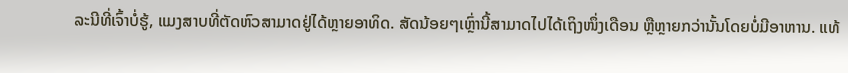ລະນີທີ່ເຈົ້າບໍ່ຮູ້, ແມງສາບທີ່ຕັດຫົວສາມາດຢູ່ໄດ້ຫຼາຍອາທິດ. ສັດນ້ອຍໆເຫຼົ່ານີ້ສາມາດໄປໄດ້ເຖິງໜຶ່ງເດືອນ ຫຼືຫຼາຍກວ່ານັ້ນໂດຍບໍ່ມີອາຫານ. ແທ້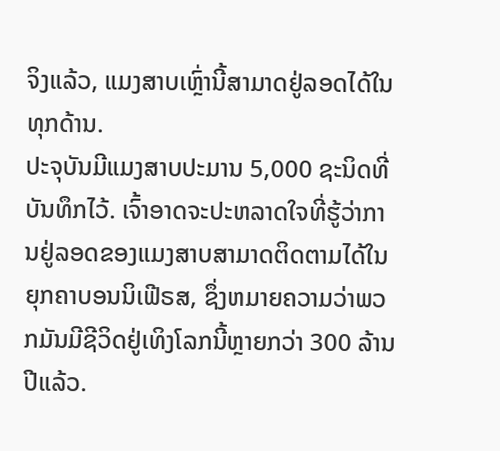ຈິງແລ້ວ, ແມງສາບເຫຼົ່ານີ້ສາມາດຢູ່ລອດໄດ້ໃນທຸກດ້ານ.
ປະຈຸບັນມີແມງສາບປະມານ 5,000 ຊະນິດທີ່ບັນທຶກໄວ້. ເຈົ້າອາດຈະປະຫລາດໃຈທີ່ຮູ້ວ່າການຢູ່ລອດຂອງແມງສາບສາມາດຕິດຕາມໄດ້ໃນຍຸກຄາບອນນິເຟີຣສ, ຊຶ່ງຫມາຍຄວາມວ່າພວກມັນມີຊີວິດຢູ່ເທິງໂລກນີ້ຫຼາຍກວ່າ 300 ລ້ານປີແລ້ວ.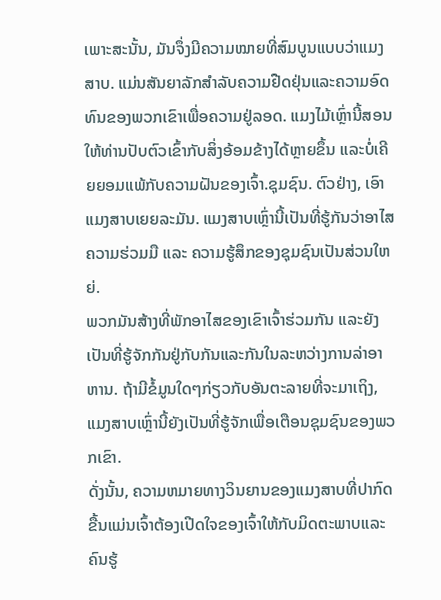ເພາະສະນັ້ນ, ມັນຈຶ່ງມີຄວາມໝາຍທີ່ສົມບູນແບບວ່າແມງສາບ. ແມ່ນສັນຍາລັກສໍາລັບຄວາມຢືດຢຸ່ນແລະຄວາມອົດທົນຂອງພວກເຂົາເພື່ອຄວາມຢູ່ລອດ. ແມງໄມ້ເຫຼົ່ານີ້ສອນໃຫ້ທ່ານປັບຕົວເຂົ້າກັບສິ່ງອ້ອມຂ້າງໄດ້ຫຼາຍຂຶ້ນ ແລະບໍ່ເຄີຍຍອມແພ້ກັບຄວາມຝັນຂອງເຈົ້າ.ຊຸມຊົນ. ຕົວຢ່າງ, ເອົາແມງສາບເຍຍລະມັນ. ແມງສາບເຫຼົ່ານີ້ເປັນທີ່ຮູ້ກັນວ່າອາໄສຄວາມຮ່ວມມື ແລະ ຄວາມຮູ້ສຶກຂອງຊຸມຊົນເປັນສ່ວນໃຫຍ່.
ພວກມັນສ້າງທີ່ພັກອາໄສຂອງເຂົາເຈົ້າຮ່ວມກັນ ແລະຍັງເປັນທີ່ຮູ້ຈັກກັນຢູ່ກັບກັນແລະກັນໃນລະຫວ່າງການລ່າອາຫານ. ຖ້າມີຂໍ້ມູນໃດໆກ່ຽວກັບອັນຕະລາຍທີ່ຈະມາເຖິງ, ແມງສາບເຫຼົ່ານີ້ຍັງເປັນທີ່ຮູ້ຈັກເພື່ອເຕືອນຊຸມຊົນຂອງພວກເຂົາ.
ດັ່ງນັ້ນ, ຄວາມຫມາຍທາງວິນຍານຂອງແມງສາບທີ່ປາກົດຂື້ນແມ່ນເຈົ້າຕ້ອງເປີດໃຈຂອງເຈົ້າໃຫ້ກັບມິດຕະພາບແລະຄົນຮູ້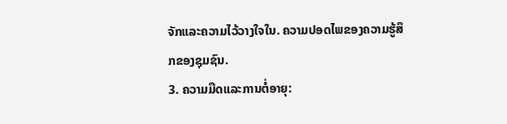ຈັກແລະຄວາມໄວ້ວາງໃຈໃນ. ຄວາມປອດໄພຂອງຄວາມຮູ້ສຶກຂອງຊຸມຊົນ.
3. ຄວາມມືດແລະການຕໍ່ອາຍຸ: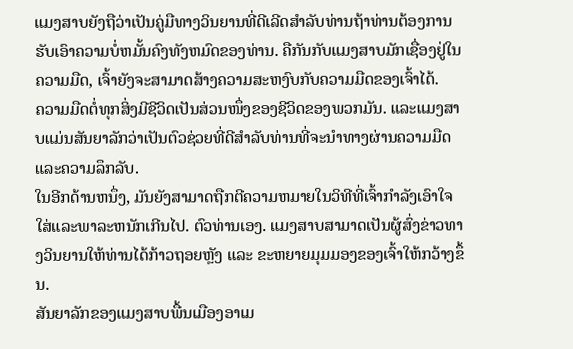ແມງສາບຍັງຖືວ່າເປັນຄູ່ມືທາງວິນຍານທີ່ດີເລີດສໍາລັບທ່ານຖ້າທ່ານຕ້ອງການຮັບເອົາຄວາມບໍ່ຫມັ້ນຄົງທັງຫມົດຂອງທ່ານ. ຄືກັນກັບແມງສາບມັກເຊື່ອງຢູ່ໃນຄວາມມືດ, ເຈົ້າຍັງຈະສາມາດສ້າງຄວາມສະຫງົບກັບຄວາມມືດຂອງເຈົ້າໄດ້.
ຄວາມມືດຕໍ່ທຸກສິ່ງມີຊີວິດເປັນສ່ວນໜຶ່ງຂອງຊີວິດຂອງພວກມັນ. ແລະແມງສາບແມ່ນສັນຍາລັກວ່າເປັນຕົວຊ່ວຍທີ່ດີສໍາລັບທ່ານທີ່ຈະນໍາທາງຜ່ານຄວາມມືດແລະຄວາມລຶກລັບ.
ໃນອີກດ້ານຫນຶ່ງ, ມັນຍັງສາມາດຖືກຕີຄວາມຫມາຍໃນວິທີທີ່ເຈົ້າກໍາລັງເອົາໃຈໃສ່ແລະພາລະຫນັກເກີນໄປ. ຕົວທ່ານເອງ. ແມງສາບສາມາດເປັນຜູ້ສົ່ງຂ່າວທາງວິນຍານໃຫ້ທ່ານໄດ້ກ້າວຖອຍຫຼັງ ແລະ ຂະຫຍາຍມຸມມອງຂອງເຈົ້າໃຫ້ກວ້າງຂຶ້ນ.
ສັນຍາລັກຂອງແມງສາບພື້ນເມືອງອາເມ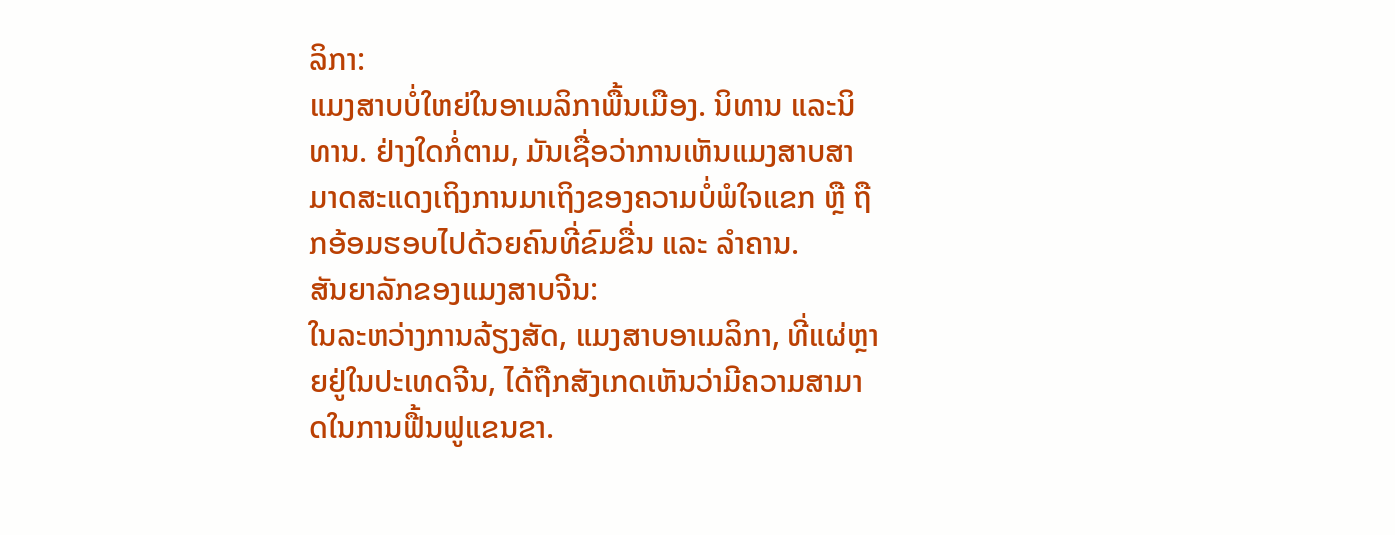ລິກາ:
ແມງສາບບໍ່ໃຫຍ່ໃນອາເມລິກາພື້ນເມືອງ. ນິທານ ແລະນິທານ. ຢ່າງໃດກໍ່ຕາມ, ມັນເຊື່ອວ່າການເຫັນແມງສາບສາມາດສະແດງເຖິງການມາເຖິງຂອງຄວາມບໍ່ພໍໃຈແຂກ ຫຼື ຖືກອ້ອມຮອບໄປດ້ວຍຄົນທີ່ຂົມຂື່ນ ແລະ ລຳຄານ.
ສັນຍາລັກຂອງແມງສາບຈີນ:
ໃນລະຫວ່າງການລ້ຽງສັດ, ແມງສາບອາເມລິກາ, ທີ່ແຜ່ຫຼາຍຢູ່ໃນປະເທດຈີນ, ໄດ້ຖືກສັງເກດເຫັນວ່າມີຄວາມສາມາດໃນການຟື້ນຟູແຂນຂາ.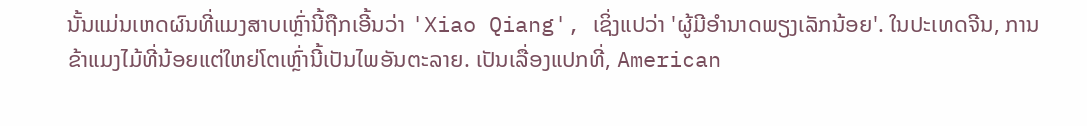ນັ້ນແມ່ນເຫດຜົນທີ່ແມງສາບເຫຼົ່ານີ້ຖືກເອີ້ນວ່າ 'Xiao Qiang', ເຊິ່ງແປວ່າ 'ຜູ້ມີອໍານາດພຽງເລັກນ້ອຍ'. ໃນປະເທດຈີນ, ການຂ້າແມງໄມ້ທີ່ນ້ອຍແຕ່ໃຫຍ່ໂຕເຫຼົ່ານີ້ເປັນໄພອັນຕະລາຍ. ເປັນເລື່ອງແປກທີ່, American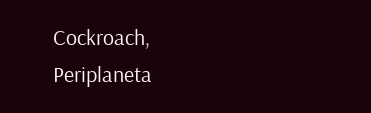Cockroach, Periplaneta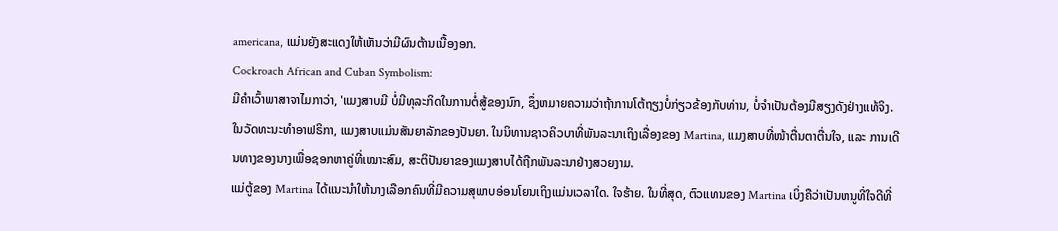americana, ແມ່ນຍັງສະແດງໃຫ້ເຫັນວ່າມີຜົນຕ້ານເນື້ອງອກ.
Cockroach African and Cuban Symbolism:
ມີຄຳເວົ້າພາສາຈາໄມກາວ່າ, 'ແມງສາບມີ ບໍ່ມີທຸລະກິດໃນການຕໍ່ສູ້ຂອງນົກ, ຊຶ່ງຫມາຍຄວາມວ່າຖ້າການໂຕ້ຖຽງບໍ່ກ່ຽວຂ້ອງກັບທ່ານ, ບໍ່ຈໍາເປັນຕ້ອງມີສຽງດັງຢ່າງແທ້ຈິງ.
ໃນວັດທະນະທໍາອາຟຣິກາ, ແມງສາບແມ່ນສັນຍາລັກຂອງປັນຍາ. ໃນນິທານຊາວຄິວບາທີ່ພັນລະນາເຖິງເລື່ອງຂອງ Martina, ແມງສາບທີ່ໜ້າຕື່ນຕາຕື່ນໃຈ, ແລະ ການເດີນທາງຂອງນາງເພື່ອຊອກຫາຄູ່ທີ່ເໝາະສົມ, ສະຕິປັນຍາຂອງແມງສາບໄດ້ຖືກພັນລະນາຢ່າງສວຍງາມ.
ແມ່ຕູ້ຂອງ Martina ໄດ້ແນະນຳໃຫ້ນາງເລືອກຄົນທີ່ມີຄວາມສຸພາບອ່ອນໂຍນເຖິງແມ່ນເວລາໃດ. ໃຈຮ້າຍ. ໃນທີ່ສຸດ, ຕົວແທນຂອງ Martina ເບິ່ງຄືວ່າເປັນຫນູທີ່ໃຈດີທີ່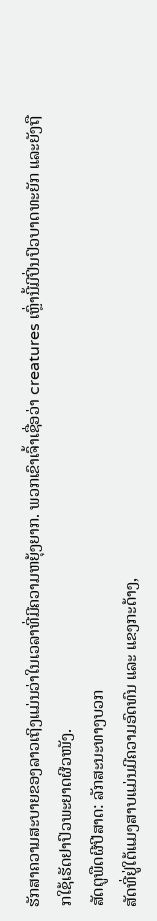ຮັກສາຄວາມສະບາຍຂອງລາວເຖິງແມ່ນວ່າໃນເວລາທີ່ມີຄວາມຫຍຸ້ງຍາກ. ພວກເຂົາເຈົ້າເຊື່ອວ່າ creatures ເຫຼົ່ານີ້ມີປິ່ນປົວບາດທະຍັກ ແລະຍັງຖືກໃຊ້ເຮັດຢາປົວພະຍາດຜີວໜັງ.
ສັດຕູພືດຜີປີສາດ: ລັກສະນະທາງບວກ
ສັດທີ່ຢູ່ໃຕ້ແມງສາບແມ່ນມີຄວາມອົດທົນ ແລະ ແຂງກະດ້າງ,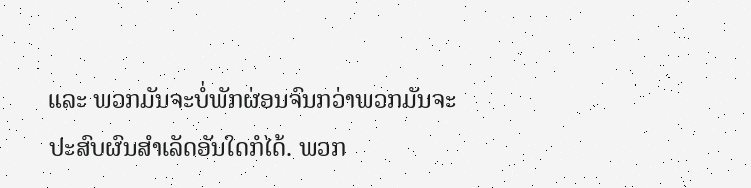ແລະ ພວກມັນຈະບໍ່ພັກຜ່ອນຈົນກວ່າພວກມັນຈະປະສົບຜົນສຳເລັດອັນໃດກໍໄດ້. ພວກ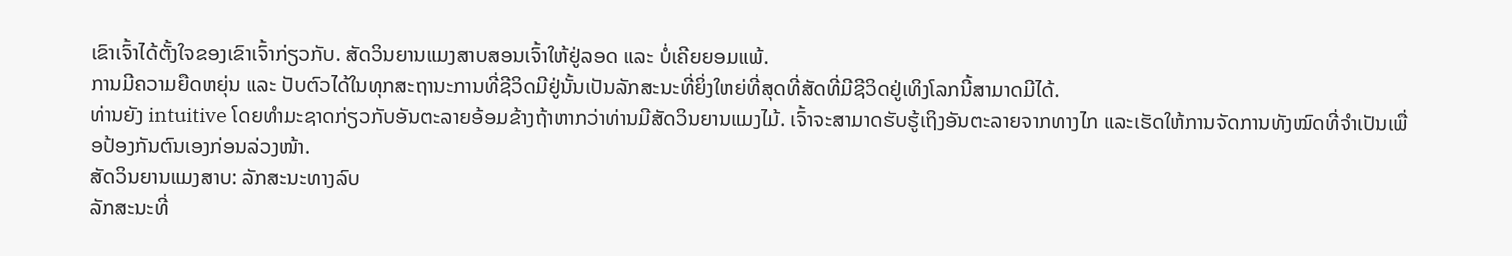ເຂົາເຈົ້າໄດ້ຕັ້ງໃຈຂອງເຂົາເຈົ້າກ່ຽວກັບ. ສັດວິນຍານແມງສາບສອນເຈົ້າໃຫ້ຢູ່ລອດ ແລະ ບໍ່ເຄີຍຍອມແພ້.
ການມີຄວາມຍືດຫຍຸ່ນ ແລະ ປັບຕົວໄດ້ໃນທຸກສະຖານະການທີ່ຊີວິດມີຢູ່ນັ້ນເປັນລັກສະນະທີ່ຍິ່ງໃຫຍ່ທີ່ສຸດທີ່ສັດທີ່ມີຊີວິດຢູ່ເທິງໂລກນີ້ສາມາດມີໄດ້.
ທ່ານຍັງ intuitive ໂດຍທໍາມະຊາດກ່ຽວກັບອັນຕະລາຍອ້ອມຂ້າງຖ້າຫາກວ່າທ່ານມີສັດວິນຍານແມງໄມ້. ເຈົ້າຈະສາມາດຮັບຮູ້ເຖິງອັນຕະລາຍຈາກທາງໄກ ແລະເຮັດໃຫ້ການຈັດການທັງໝົດທີ່ຈຳເປັນເພື່ອປ້ອງກັນຕົນເອງກ່ອນລ່ວງໜ້າ.
ສັດວິນຍານແມງສາບ: ລັກສະນະທາງລົບ
ລັກສະນະທີ່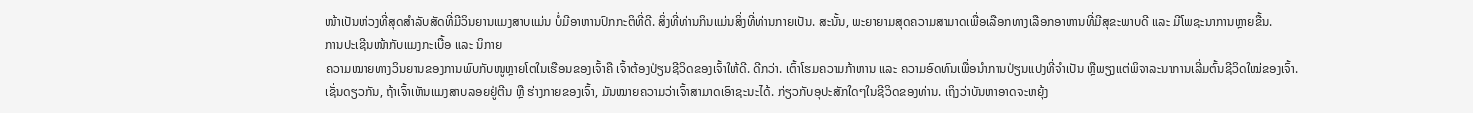ໜ້າເປັນຫ່ວງທີ່ສຸດສຳລັບສັດທີ່ມີວິນຍານແມງສາບແມ່ນ ບໍ່ມີອາຫານປົກກະຕິທີ່ດີ. ສິ່ງທີ່ທ່ານກິນແມ່ນສິ່ງທີ່ທ່ານກາຍເປັນ. ສະນັ້ນ, ພະຍາຍາມສຸດຄວາມສາມາດເພື່ອເລືອກທາງເລືອກອາຫານທີ່ມີສຸຂະພາບດີ ແລະ ມີໂພຊະນາການຫຼາຍຂື້ນ.
ການປະເຊີນໜ້າກັບແມງກະເບື້ອ ແລະ ນິກາຍ
ຄວາມໝາຍທາງວິນຍານຂອງການພົບກັບໜູຫຼາຍໂຕໃນເຮືອນຂອງເຈົ້າຄື ເຈົ້າຕ້ອງປ່ຽນຊີວິດຂອງເຈົ້າໃຫ້ດີ. ດີກວ່າ. ເຕົ້າໂຮມຄວາມກ້າຫານ ແລະ ຄວາມອົດທົນເພື່ອນຳການປ່ຽນແປງທີ່ຈຳເປັນ ຫຼືພຽງແຕ່ພິຈາລະນາການເລີ່ມຕົ້ນຊີວິດໃໝ່ຂອງເຈົ້າ.
ເຊັ່ນດຽວກັນ, ຖ້າເຈົ້າເຫັນແມງສາບລອຍຢູ່ຕີນ ຫຼື ຮ່າງກາຍຂອງເຈົ້າ, ມັນໝາຍຄວາມວ່າເຈົ້າສາມາດເອົາຊະນະໄດ້. ກ່ຽວກັບອຸປະສັກໃດໆໃນຊີວິດຂອງທ່ານ. ເຖິງວ່າບັນຫາອາດຈະຫຍຸ້ງ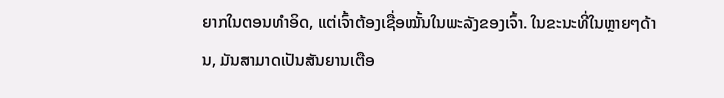ຍາກໃນຕອນທຳອິດ, ແຕ່ເຈົ້າຕ້ອງເຊື່ອໝັ້ນໃນພະລັງຂອງເຈົ້າ. ໃນຂະນະທີ່ໃນຫຼາຍໆດ້ານ, ມັນສາມາດເປັນສັນຍານເຕືອ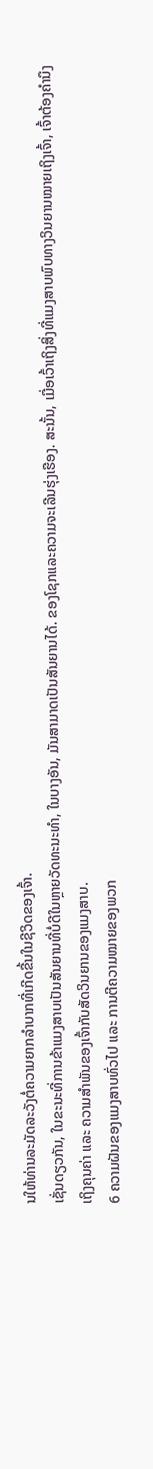ນໃຫ້ທ່ານລະມັດລະວັງຕໍ່ຄວາມຍາກລໍາບາກທີ່ເກີດຂື້ນໃນຊີວິດຂອງເຈົ້າ.
ເຊັ່ນດຽວກັນ, ໃນຂະນະທີ່ການຂ້າແມງສາບເປັນສັນຍານທີ່ບໍ່ດີໃນຫຼາຍວັດທະນະທໍາ, ໃນບາງອັນ, ມັນສາມາດເປັນສັນຍານໄດ້. ຂອງໂຊກແລະຄວາມຈະເລີນຮຸ່ງເຮືອງ. ສະນັ້ນ, ເມື່ອເວົ້າເຖິງສິ່ງທີ່ແມງສາບພົບທາງວິນຍານໝາຍເຖິງເຈົ້າ, ເຈົ້າຕ້ອງຄຳນຶງເຖິງຄຸນຄ່າ ແລະ ຄວາມສຳພັນຂອງເຈົ້າກັບສັດວິນຍານຂອງແມງສາບ.
6 ຄວາມຝັນຂອງແມງສາບທົ່ວໄປ ແລະ ການຕີຄວາມໝາຍຂອງພວກ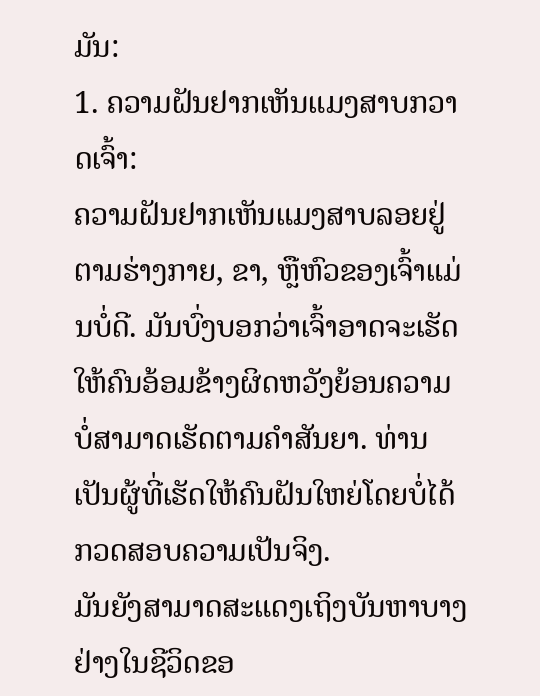ມັນ:
1. ຄວາມຝັນຢາກເຫັນແມງສາບກວາດເຈົ້າ:
ຄວາມຝັນຢາກເຫັນແມງສາບລອຍຢູ່ຕາມຮ່າງກາຍ, ຂາ, ຫຼືຫົວຂອງເຈົ້າແມ່ນບໍ່ດີ. ມັນບົ່ງບອກວ່າເຈົ້າອາດຈະເຮັດໃຫ້ຄົນອ້ອມຂ້າງຜິດຫວັງຍ້ອນຄວາມບໍ່ສາມາດເຮັດຕາມຄຳສັນຍາ. ທ່ານເປັນຜູ້ທີ່ເຮັດໃຫ້ຄົນຝັນໃຫຍ່ໂດຍບໍ່ໄດ້ກວດສອບຄວາມເປັນຈິງ.
ມັນຍັງສາມາດສະແດງເຖິງບັນຫາບາງຢ່າງໃນຊີວິດຂອ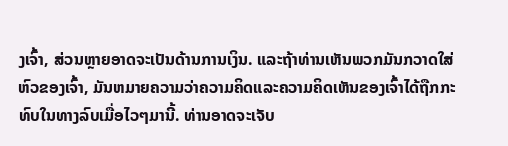ງເຈົ້າ, ສ່ວນຫຼາຍອາດຈະເປັນດ້ານການເງິນ. ແລະຖ້າທ່ານເຫັນພວກມັນກວາດໃສ່ຫົວຂອງເຈົ້າ, ມັນຫມາຍຄວາມວ່າຄວາມຄິດແລະຄວາມຄິດເຫັນຂອງເຈົ້າໄດ້ຖືກກະທົບໃນທາງລົບເມື່ອໄວໆມານີ້. ທ່ານອາດຈະເຈັບ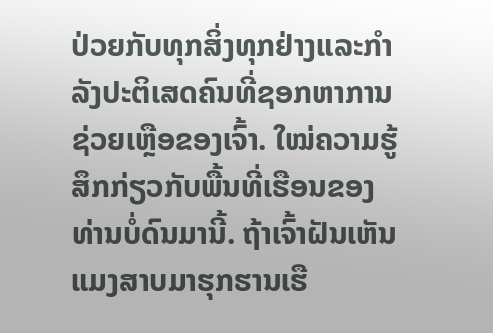ປ່ວຍກັບທຸກສິ່ງທຸກຢ່າງແລະກໍາລັງປະຕິເສດຄົນທີ່ຊອກຫາການຊ່ວຍເຫຼືອຂອງເຈົ້າ. ໃໝ່ຄວາມຮູ້ສຶກກ່ຽວກັບພື້ນທີ່ເຮືອນຂອງທ່ານບໍ່ດົນມານີ້. ຖ້າເຈົ້າຝັນເຫັນແມງສາບມາຮຸກຮານເຮື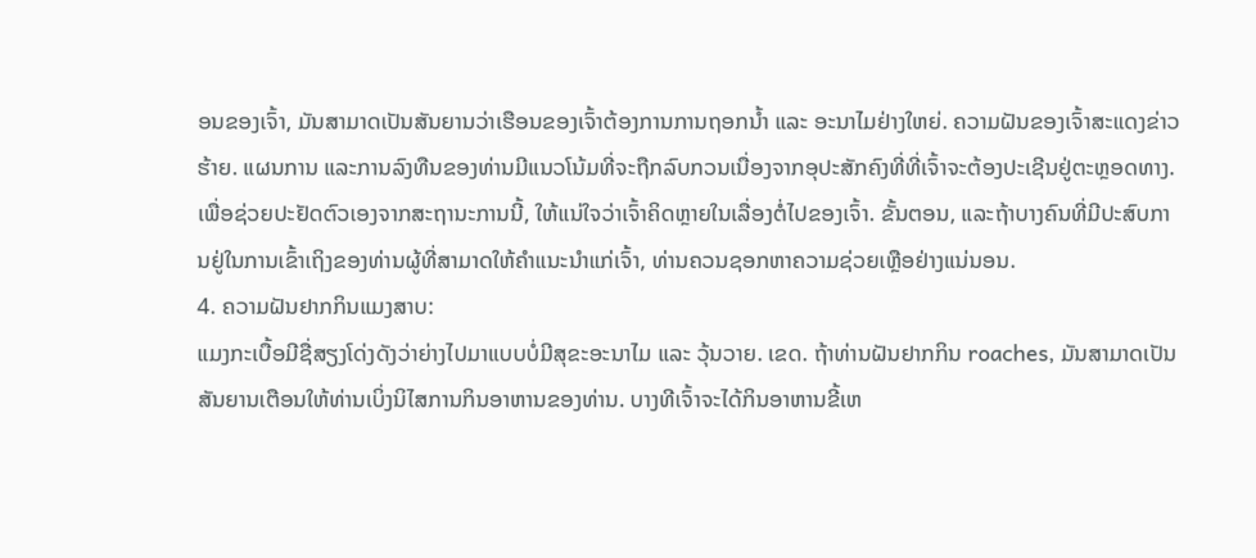ອນຂອງເຈົ້າ, ມັນສາມາດເປັນສັນຍານວ່າເຮືອນຂອງເຈົ້າຕ້ອງການການຖອກນໍ້າ ແລະ ອະນາໄມຢ່າງໃຫຍ່. ຄວາມຝັນຂອງເຈົ້າສະແດງຂ່າວຮ້າຍ. ແຜນການ ແລະການລົງທືນຂອງທ່ານມີແນວໂນ້ມທີ່ຈະຖືກລົບກວນເນື່ອງຈາກອຸປະສັກຄົງທີ່ທີ່ເຈົ້າຈະຕ້ອງປະເຊີນຢູ່ຕະຫຼອດທາງ.
ເພື່ອຊ່ວຍປະຢັດຕົວເອງຈາກສະຖານະການນີ້, ໃຫ້ແນ່ໃຈວ່າເຈົ້າຄິດຫຼາຍໃນເລື່ອງຕໍ່ໄປຂອງເຈົ້າ. ຂັ້ນຕອນ, ແລະຖ້າບາງຄົນທີ່ມີປະສົບການຢູ່ໃນການເຂົ້າເຖິງຂອງທ່ານຜູ້ທີ່ສາມາດໃຫ້ຄໍາແນະນໍາແກ່ເຈົ້າ, ທ່ານຄວນຊອກຫາຄວາມຊ່ວຍເຫຼືອຢ່າງແນ່ນອນ.
4. ຄວາມຝັນຢາກກິນແມງສາບ:
ແມງກະເບື້ອມີຊື່ສຽງໂດ່ງດັງວ່າຍ່າງໄປມາແບບບໍ່ມີສຸຂະອະນາໄມ ແລະ ວຸ້ນວາຍ. ເຂດ. ຖ້າທ່ານຝັນຢາກກິນ roaches, ມັນສາມາດເປັນສັນຍານເຕືອນໃຫ້ທ່ານເບິ່ງນິໄສການກິນອາຫານຂອງທ່ານ. ບາງທີເຈົ້າຈະໄດ້ກິນອາຫານຂີ້ເຫ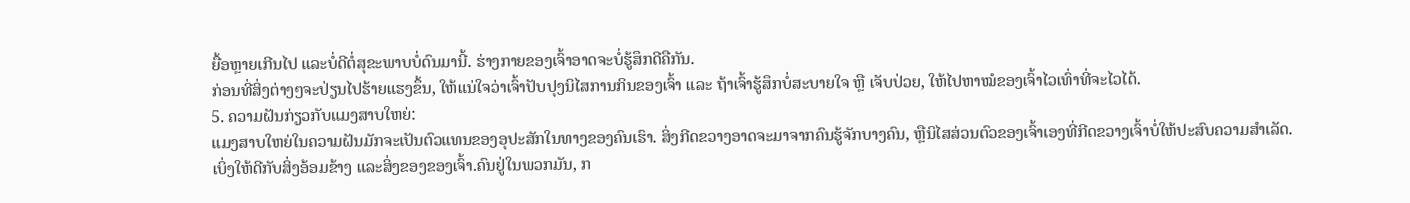ຍື້ອຫຼາຍເກີນໄປ ແລະບໍ່ດີຕໍ່ສຸຂະພາບບໍ່ດົນມານີ້. ຮ່າງກາຍຂອງເຈົ້າອາດຈະບໍ່ຮູ້ສຶກດີຄືກັນ.
ກ່ອນທີ່ສິ່ງຕ່າງໆຈະປ່ຽນໄປຮ້າຍແຮງຂຶ້ນ, ໃຫ້ແນ່ໃຈວ່າເຈົ້າປັບປຸງນິໄສການກິນຂອງເຈົ້າ ແລະ ຖ້າເຈົ້າຮູ້ສຶກບໍ່ສະບາຍໃຈ ຫຼື ເຈັບປ່ວຍ, ໃຫ້ໄປຫາໝໍຂອງເຈົ້າໄວເທົ່າທີ່ຈະໄວໄດ້.
5. ຄວາມຝັນກ່ຽວກັບແມງສາບໃຫຍ່:
ແມງສາບໃຫຍ່ໃນຄວາມຝັນມັກຈະເປັນຕົວແທນຂອງອຸປະສັກໃນທາງຂອງຄົນເຮົາ. ສິ່ງກີດຂວາງອາດຈະມາຈາກຄົນຮູ້ຈັກບາງຄົນ, ຫຼືນິໄສສ່ວນຕົວຂອງເຈົ້າເອງທີ່ກີດຂວາງເຈົ້າບໍ່ໃຫ້ປະສົບຄວາມສຳເລັດ.
ເບິ່ງໃຫ້ດີກັບສິ່ງອ້ອມຂ້າງ ແລະສິ່ງຂອງຂອງເຈົ້າ.ຄົນຢູ່ໃນພວກມັນ, ກ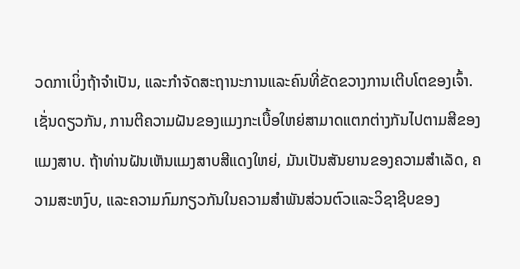ວດກາເບິ່ງຖ້າຈໍາເປັນ, ແລະກໍາຈັດສະຖານະການແລະຄົນທີ່ຂັດຂວາງການເຕີບໂຕຂອງເຈົ້າ.
ເຊັ່ນດຽວກັນ, ການຕີຄວາມຝັນຂອງແມງກະເບື້ອໃຫຍ່ສາມາດແຕກຕ່າງກັນໄປຕາມສີຂອງແມງສາບ. ຖ້າທ່ານຝັນເຫັນແມງສາບສີແດງໃຫຍ່, ມັນເປັນສັນຍານຂອງຄວາມສໍາເລັດ, ຄວາມສະຫງົບ, ແລະຄວາມກົມກຽວກັນໃນຄວາມສໍາພັນສ່ວນຕົວແລະວິຊາຊີບຂອງ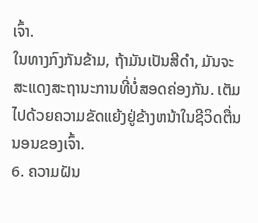ເຈົ້າ.
ໃນທາງກົງກັນຂ້າມ, ຖ້າມັນເປັນສີດໍາ, ມັນຈະສະແດງສະຖານະການທີ່ບໍ່ສອດຄ່ອງກັນ. ເຕັມໄປດ້ວຍຄວາມຂັດແຍ້ງຢູ່ຂ້າງຫນ້າໃນຊີວິດຕື່ນນອນຂອງເຈົ້າ.
6. ຄວາມຝັນ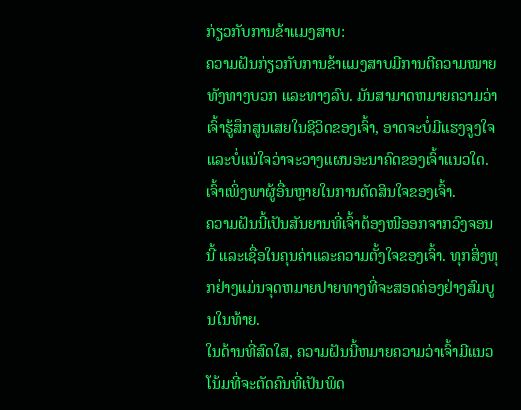ກ່ຽວກັບການຂ້າແມງສາບ:
ຄວາມຝັນກ່ຽວກັບການຂ້າແມງສາບມີການຕີຄວາມໝາຍທັງທາງບວກ ແລະທາງລົບ. ມັນສາມາດຫມາຍຄວາມວ່າເຈົ້າຮູ້ສຶກສູນເສຍໃນຊີວິດຂອງເຈົ້າ, ອາດຈະບໍ່ມີແຮງຈູງໃຈແລະບໍ່ແນ່ໃຈວ່າຈະວາງແຜນອະນາຄົດຂອງເຈົ້າແນວໃດ. ເຈົ້າເພິ່ງພາຜູ້ອື່ນຫຼາຍໃນການຕັດສິນໃຈຂອງເຈົ້າ.
ຄວາມຝັນນີ້ເປັນສັນຍານທີ່ເຈົ້າຕ້ອງໜີອອກຈາກວົງຈອນນີ້ ແລະເຊື່ອໃນຄຸນຄ່າແລະຄວາມຕັ້ງໃຈຂອງເຈົ້າ. ທຸກສິ່ງທຸກຢ່າງແມ່ນຈຸດຫມາຍປາຍທາງທີ່ຈະສອດຄ່ອງຢ່າງສົມບູນໃນທ້າຍ.
ໃນດ້ານທີ່ສົດໃສ, ຄວາມຝັນນີ້ຫມາຍຄວາມວ່າເຈົ້າມີແນວໂນ້ມທີ່ຈະຕັດຄົນທີ່ເປັນພິດ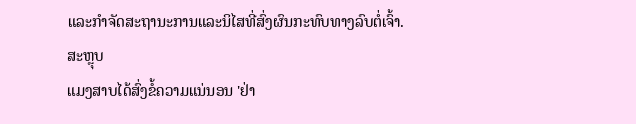ແລະກໍາຈັດສະຖານະການແລະນິໄສທີ່ສົ່ງຜົນກະທົບທາງລົບຕໍ່ເຈົ້າ.
ສະຫຼຸບ
ແມງສາບໄດ້ສົ່ງຂໍ້ຄວາມແນ່ນອນ 'ຢ່າ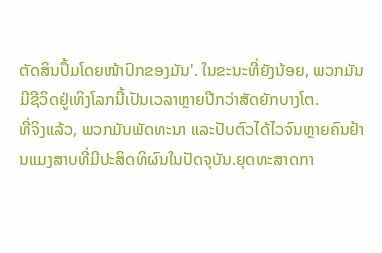ຕັດສິນປຶ້ມໂດຍໜ້າປົກຂອງມັນ'. ໃນຂະນະທີ່ຍັງນ້ອຍ, ພວກມັນມີຊີວິດຢູ່ເທິງໂລກນີ້ເປັນເວລາຫຼາຍປີກວ່າສັດຍັກບາງໂຕ.
ທີ່ຈິງແລ້ວ, ພວກມັນພັດທະນາ ແລະປັບຕົວໄດ້ໄວຈົນຫຼາຍຄົນຢ້ານແມງສາບທີ່ມີປະສິດທິຜົນໃນປັດຈຸບັນ.ຍຸດທະສາດກາ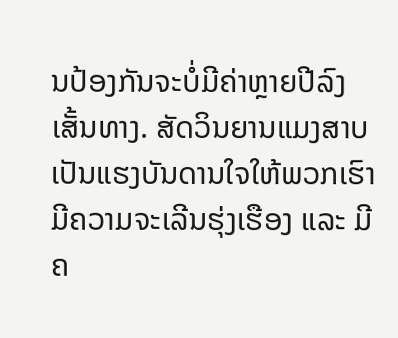ນປ້ອງກັນຈະບໍ່ມີຄ່າຫຼາຍປີລົງເສັ້ນທາງ. ສັດວິນຍານແມງສາບເປັນແຮງບັນດານໃຈໃຫ້ພວກເຮົາມີຄວາມຈະເລີນຮຸ່ງເຮືອງ ແລະ ມີຄ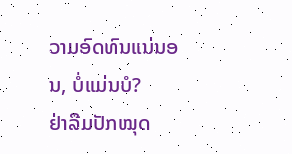ວາມອົດທົນແນ່ນອນ, ບໍ່ແມ່ນບໍ?
ຢ່າລືມປັກໝຸດ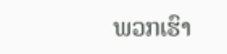ພວກເຮົາ